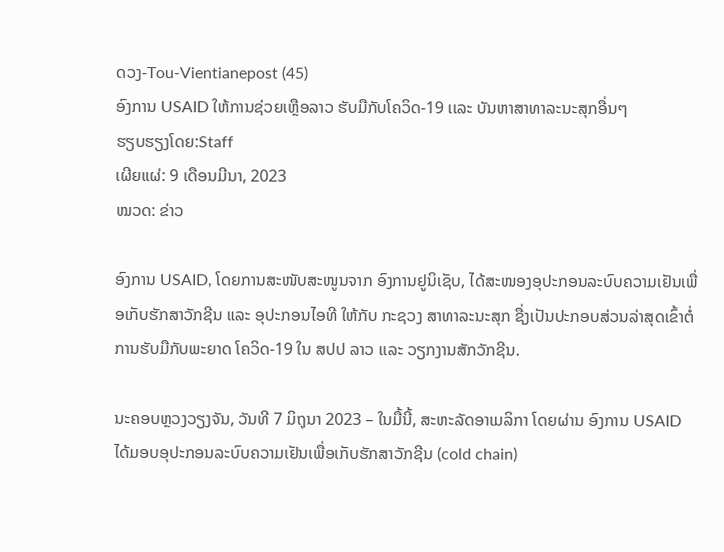ດວງ-Tou-Vientianepost (45)
ອົງການ USAID ໃຫ້ການຊ່ວຍເຫຼືອລາວ ຮັບມືກັບໂຄວິດ-19 ເເລະ ບັນຫາສາທາລະນະສຸກອື່ນໆ
ຮຽບຮຽງໂດຍ:Staff
ເຜີຍແຜ່: 9 ເດືອນມີນາ, 2023
ໝວດ: ຂ່າວ

ອົງການ USAID, ໂດຍການສະໜັບສະໜູນຈາກ ອົງການຢູນິເຊັບ, ໄດ້ສະໜອງອຸປະກອນລະບົບຄວາມເຢັນເພື່ອເກັບຮັກສາວັກຊີນ ແລະ ອຸປະກອນໄອທີ ໃຫ້ກັບ ກະຊວງ ສາທາລະນະສຸກ ຊື່ງເປັນປະກອບສ່ວນລ່າສຸດເຂົ້າຕໍ່ການຮັບມືກັບພະຍາດ ໂຄວິດ-19 ໃນ ສປປ ລາວ ເເລະ ວຽກງານສັກວັກຊີນ.

ນະຄອບຫຼວງວຽງຈັນ, ວັນທີ 7 ມິຖຸນາ 2023 – ໃນມື້ນີ້, ສະຫະລັດອາເມລິກາ ໂດຍຜ່ານ ອົງການ USAID ໄດ້ມອບອຸປະກອນລະບົບຄວາມເຢັນເພື່ອເກັບຮັກສາວັກຊີນ (cold chain)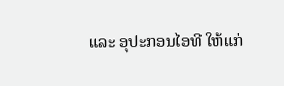ແລະ ອຸປະກອນໄອທີ ໃຫ້ແກ່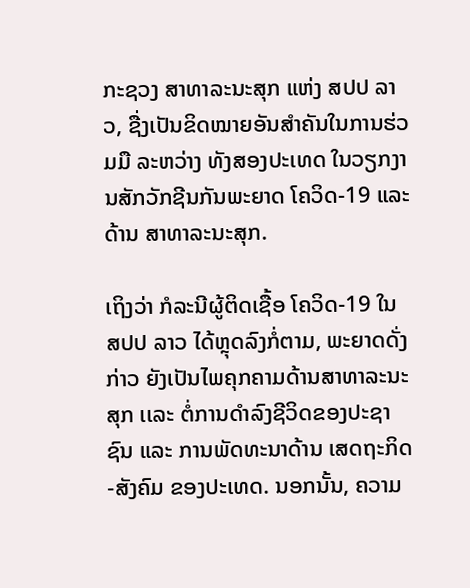ກະຊວງ ສາທາລະນະສຸກ ແຫ່ງ ສປປ ລາວ, ຊື່ງເປັນຂິດໝາຍອັນສຳຄັນໃນການຮ່ວມມື ລະຫວ່າງ ທັງສອງປະເທດ ໃນວຽກງານສັກວັກຊີນກັນພະຍາດ ໂຄວິດ-19 ແລະ ດ້ານ ສາທາລະນະສຸກ.

ເຖິງວ່າ ກໍລະນີຜູ້ຕິດເຊື້ອ ໂຄວິດ-19 ໃນ ສປປ ລາວ ໄດ້ຫຼຸດລົງກໍ່ຕາມ, ພະຍາດດັ່ງກ່າວ ຍັງເປັນໄພຄຸກຄາມດ້ານສາທາລະນະສຸກ ເເລະ ຕໍ່ການດໍາລົງຊີວິດຂອງປະຊາຊົນ ແລະ ການພັດທະນາດ້ານ ເສດຖະກິດ-ສັງຄົມ ຂອງປະເທດ. ນອກນັ້ນ, ຄວາມ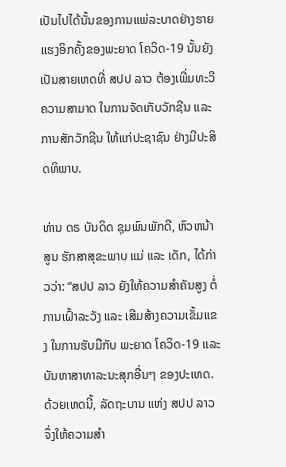ເປັນໄປໄດ້ນັ້ນຂອງການເເພ່ລະບາດຢ່າງຮາຍເເຮງອິກຄັ້ງຂອງພະຍາດ ໂຄວິດ-19 ນັ້ນຍັງເປັນສາຍເຫດທີ່ ສປປ ລາວ ຕ້ອງເພີ່ມທະວີຄວາມສາມາດ ໃນການຈັດເກັບວັກຊີນ ແລະ ການສັກວັກຊີນ ໃຫ້ແກ່ປະຊາຊົນ ຢ່າງມີປະສິດທິພາບ.

ທ່ານ ດຣ ບັນດິດ ຊຸມພົນພັກດີ, ຫົວຫນ້າສູນ ຮັກສາສຸຂະພາບ ແມ່ ແລະ ເດັກ, ໄດ້ກ່າວວ່າ: “ສປປ ລາວ ຍັງໃຫ້ຄວາມສໍາຄັນສູງ ຕໍ່ການເຝົ້າລະວັງ ແລະ ເສີມສ້າງຄວາມເຂັ້ມແຂງ ໃນການຮັບມືກັບ ພະຍາດ ໂຄວິດ-19 ເເລະ ບັນຫາສາທາລະນະສຸກອື່ນໆ ຂອງປະເທດ. ດ້ວຍເຫດນີ້, ລັດຖະບານ ແຫ່ງ ສປປ ລາວ ຈຶ່ງໃຫ້ຄວາມສໍາ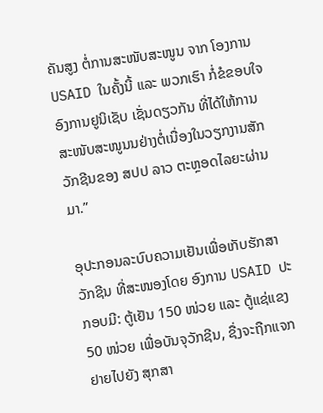ຄັນສູງ ຕໍ່ການສະໜັບສະໜູນ ຈາກ ໂອງການ USAID ໃນຄັ້ງນີ້ ແລະ ພວກເຮົາ ກໍ່ຂໍຂອບໃຈ ອົງການຢູນິເຊັບ ເຊັ່ນດຽວກັນ ທີ່ໄດ້ໃຫ້ການສະໜັບສະໜູນນຢ່າງຕໍ່ເນື່ອງໃນວຽກງານສັກວັກຊີນຂອງ ສປປ ລາວ ຕະຫຼອດໄລຍະຜ່ານມາ.”

ອຸປະກອນລະບົບຄວາມເຢັນເພື່ອເກັບຮັກສາວັກຊີນ ທີ່ສະໜອງໂດຍ ອົງການ USAID ປະກອບມີ: ຕູ້ເຢັນ 150 ໜ່ວຍ ແລະ ຕູ້ແຊ່ແຂງ 50 ໜ່ວຍ ເພື່ອບັນຈຸວັກຊີນ, ຊື່ງຈະຖືກແຈກຢາຍໄປຍັງ ສຸກສາ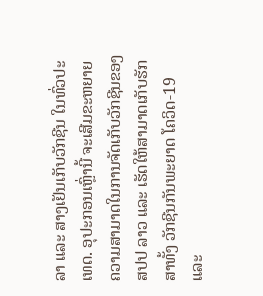ລາ ແລະ ສາງເຢັນເກັບວັກຊີນ ໃນທົ່ວປະເທດ. ອຸປະກອນເຫຼົ່ານີ້ ຈະເສີມຂະຫຍາຍຄວາມສາມາດໃນການຈັດເກັບວັກຊີນຂອງ ສປປ ລາວ ແລະ ເຮັດໃຫ້ສາມາດເກັບຮັກສາທັ້ງ ວັກຊີນກັນພະຍາດ ໂຄວິດ-19 ແລະ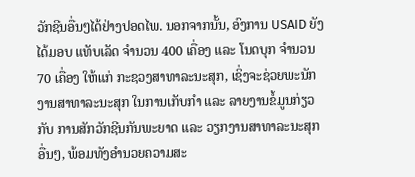ວັກຊີນອື່ນໆໄດ້ຢ່າງປອດໄພ. ນອກຈາກນັ້ນ, ອົງການ USAID ຍັງໄດ້ມອບ ແທັບເລັດ ຈໍານວນ 400 ເຄື່ອງ ແລະ ໂນດບຸກ ຈໍານວນ 70 ເຄື່ອງ ໃຫ້ແກ່ ກະຊວງສາທາລະນະສຸກ, ເຊິ່ງຈະຊ່ວຍພະນັກງານສາທາລະນະສຸກ ໃນການເກັບກຳ ແລະ ລາຍງານຂໍ້ມູນກ່ຽວກັບ ການສັກວັກຊີນກັນພະຍາດ ແລະ ວຽກງານສາທາລະນະສຸກອື່ນໆ, ພ້ອມທັງອຳນວຍຄວາມສະ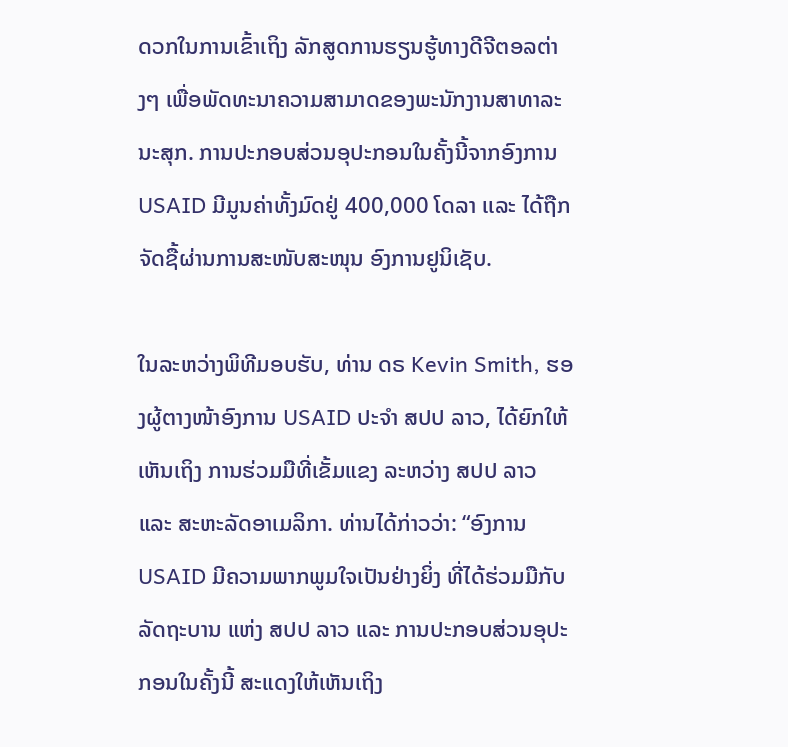ດວກໃນການເຂົ້າເຖິງ ລັກສູດການຮຽນຮູ້ທາງດີຈີຕອລຕ່າງໆ ເພື່ອພັດທະນາຄວາມສາມາດຂອງພະນັກງານສາທາລະນະສຸກ. ການປະກອບສ່ວນອຸປະກອນໃນຄັ້ງນີ້ຈາກອົງການ USAID ມີມູນຄ່າທັ້ງມົດຢູ່ 400,000 ໂດລາ ເເລະ ໄດ້ຖືກຈັດຊື້ຜ່ານການສະໜັບສະໜຸນ ອົງການຢູນິເຊັບ.

ໃນລະຫວ່າງພິທີມອບຮັບ, ທ່ານ ດຣ Kevin Smith, ຮອງຜູ້ຕາງໜ້າອົງການ USAID ປະຈໍາ ສປປ ລາວ, ໄດ້ຍົກໃຫ້ເຫັນເຖິງ ການຮ່ວມມືທີ່ເຂັ້ມແຂງ ລະຫວ່າງ ສປປ ລາວ ແລະ ສະຫະລັດອາເມລິກາ. ທ່ານໄດ້ກ່າວວ່າ: “ອົງການUSAID ມີຄວາມພາກພູມໃຈເປັນຢ່າງຍິ່ງ ທີ່ໄດ້ຮ່ວມມືກັບ ລັດຖະບານ ແຫ່ງ ສປປ ລາວ ແລະ ການປະກອບສ່ວນອຸປະກອນໃນຄັ້ງນີ້ ສະແດງໃຫ້ເຫັນເຖິງ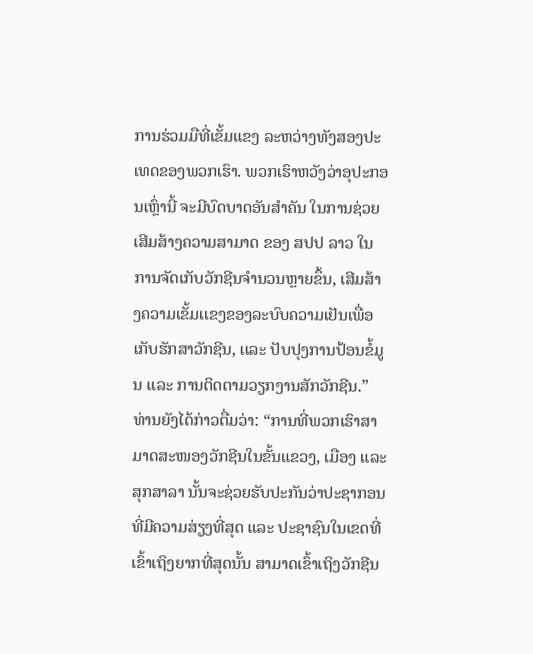ການຮ່ວມມືທີ່ເຂັ້ມແຂງ ລະຫວ່າງທັງສອງປະເທດຂອງພວກເຮົາ. ພວກເຮົາຫວັງວ່າອຸປະກອນເຫຼົ່ານີ້ ຈະມີບົດບາດອັນສໍາຄັນ ໃນການຊ່ວຍເສີມສ້າງຄວາມສາມາດ ຂອງ ສປປ ລາວ ໃນການຈັດເກັບວັກຊີນຈຳນວນຫຼາຍຂຶ້ນ, ເສີມສ້າງຄວາມເຂັ້ມເເຂງຂອງລະບົບຄວາມເຢັນເພື່ອເກັບຮັກສາວັກຊີນ, ເເລະ ປັບປຸງການປ້ອນຂໍ້ມູນ ແລະ ການຕິດຕາມວຽກງານສັກວັກຊີນ.” ທ່ານຍັງໄດ້ກ່າວຕື່ມວ່າ: “ການທີ່ພວກເຮົາສາມາດສະໜອງວັກຊີນໃນຂັ້ນແຂວງ, ເມືອງ ແລະ ສຸກສາລາ ນັ້ນຈະຊ່ວຍຮັບປະກັນວ່າປະຊາກອນທີ່ມີຄວາມສ່ຽງທີ່ສຸດ ແລະ ປະຊາຊົນໃນເຂດທີ່ເຂົ້າເຖິງຍາກທີ່ສຸດນັ້ນ ສາມາດເຂົ້າເຖິງວັກຊີນ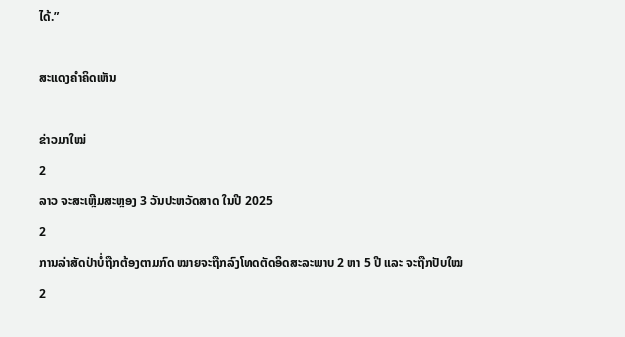ໄດ້.”

ສະແດງຄຳຄິດເຫັນ

ຂ່າວມາໃໝ່
2
ລາວ ຈະສະເຫຼີມສະຫຼອງ 3 ວັນປະຫວັດສາດ ໃນປີ 2025
2
ການລ່າສັດປ່າບໍ່ຖືກຕ້ອງຕາມກົດ ໝາຍຈະຖືກລົງໂທດຕັດອິດສະລະພາບ 2 ຫາ 5 ປີ ແລະ ຈະຖືກປັບໃໝ
2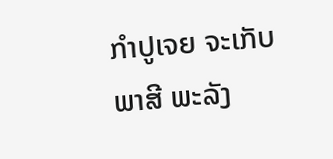ກຳປູເຈຍ ຈະເກັບພາສີ ພະລັງ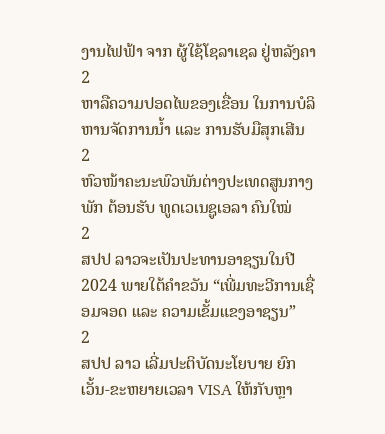ງານໄຟຟ້າ ຈາກ ຜູ້ໃຊ້ໂຊລາເຊລ ຢູ່ຫລັງຄາ
2
ຫາລືຄວາມປອດໄພຂອງເຂື່ອນ ໃນການບໍລິຫານຈັດການນໍ້າ ແລະ ການຮັບມືສຸກເສີນ
2
ຫົວໜ້າຄະນະພົວພັນຕ່າງປະເທດສູນກາງພັກ ຕ້ອນຮັບ ທູດເວເນຊູເອລາ ຄົນໃໝ່
2
ສປປ ລາວຈະເປັນປະທານອາຊຽນໃນປີ 2024 ພາຍໃຕ້ຄໍາຂວັນ “ເພີ່ມທະວີການເຊື່ອມຈອດ ແລະ ຄວາມເຂັ້ມແຂງອາຊຽນ”
2
ສປປ ລາວ ເລີ່ມປະຕິບັດນະໂຍບາຍ ຍົກເວັ້ນ-ຂະຫຍາຍເວລາ VISA ໃຫ້ກັບຫຼາ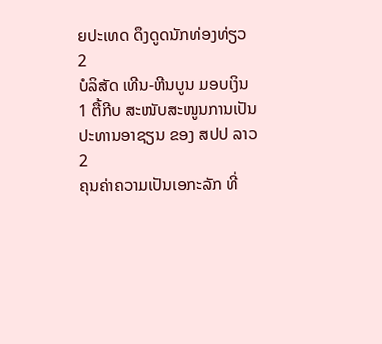ຍປະເທດ ດຶງດູດນັກທ່ອງທ່ຽວ
2
ບໍລິສັດ ເທີນ-ຫີນບູນ ມອບເງິນ 1 ຕື້ກີບ ສະໜັບສະໜູນການເປັນປະທານອາຊຽນ ຂອງ ສປປ ລາວ
2
ຄຸນຄ່າຄວາມເປັນເອກະລັກ ທີ່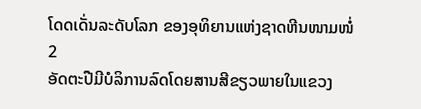ໂດດເດັ່ນລະດັບໂລກ ຂອງອຸທິຍານແຫ່ງຊາດຫີນໜາມໜໍ່
2
ອັດຕະປືມີບໍລິການລົດໂດຍສານສີຂຽວພາຍໃນແຂວງ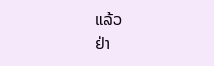ແລ້ວ
ຢ່າ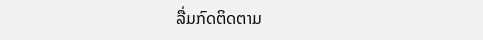ລື່ມກົດຕິດຕາມ